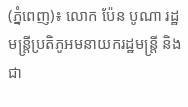(ភ្នំពេញ)៖ លោក ប៉ែន បូណា រដ្ឋមន្ត្រីប្រតិភូអមនាយករដ្ឋមន្ត្រី និងជា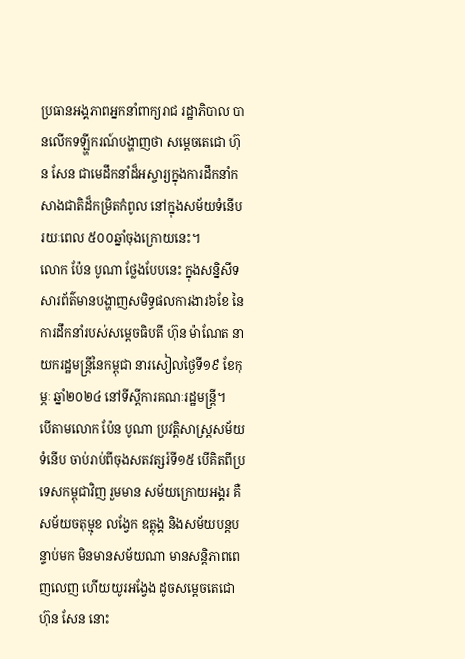ប្រធានអង្គភាពអ្នកនាំពាក្យរាជ រដ្ឋាភិបាល បានលើកទឡ្ហីករណ៍បង្ហាញថា សម្តេចតេជោ ហ៊ុន សែន ជាមេដឹកនាំដ៏អស្ចារ្យក្នុងការដឹកនាំកសាងជាតិដ៏កម្រិតកំពូល នៅក្នុងសម័យទំនើបរយៈពេល ៥០០ឆ្នាំចុងក្រោយនេះ។
លោក ប៉ែន បូណា ថ្លែងបែបនេះ ក្នុងសន្និសីទសារព័ត៌មានបង្ហាញសមិទ្ធផលការងារ៦ខែ នៃការដឹកនាំរបស់សម្តេចធិបតី ហ៊ុន ម៉ាណែត នាយករដ្ឋមន្ត្រីនៃកម្ពុជា នារសៀលថ្ងៃទី១៩ ខែកុម្ភៈ ឆ្នាំ២០២៤ នៅទីស្តីការគណៈរដ្ឋមន្ត្រី។
បើតាមលោក ប៉ែន បូណា ប្រវត្តិសាស្ត្រសម័យទំនើប ចាប់រាប់ពីចុងសតវត្សរ៍ទី១៥ បើគិតពីប្រទេសកម្ពុជាវិញ រួមមាន សម័យក្រោយអង្គរ គឺសម័យចតុម្មុខ លង្វែក ឧត្តុង្គ និងសម័យបន្តបន្ទាប់មក មិនមានសម័យណា មានសន្តិភាពពេញលេញ ហើយយូរអង្វែង ដូចសម្តេចតេជោ ហ៊ុន សែន នោះ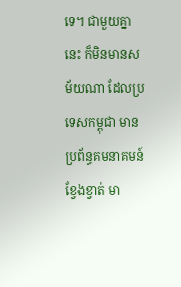ទេ។ ជាមួយគ្នានេះ ក៏មិនមានសម័យណា ដែលប្រទេសកម្ពុជា មានប្រព័ន្ធគមនាគមន៍ខ្វែងខ្វាត់ មា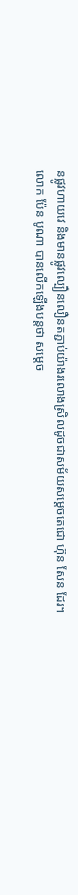នផ្លូវហាយវេ និងមានផ្លូវល្បឿនលឿនតភ្ជាប់យ៉ាងរលោងស្រិលដូចជាសម័យសម្តេចតេជោ ហ៊ុន សែន ដែរ។
លោក ប៉ែន បូណា បានលើកឡើងបន្តថា សម្តេច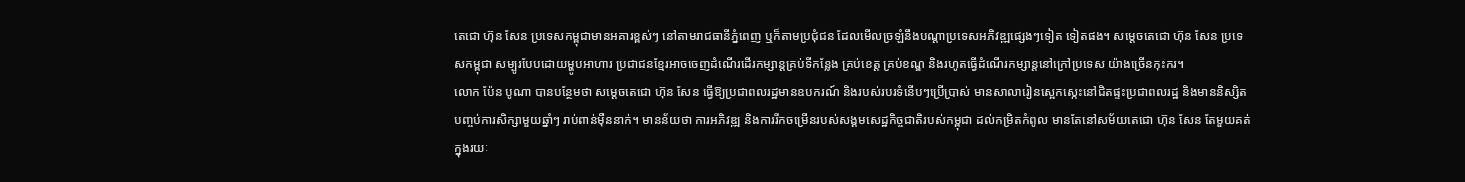តេជោ ហ៊ុន សែន ប្រទេសកម្ពុជាមានអគារខ្ពស់ៗ នៅតាមរាជធានីភ្នំពេញ ឬក៏តាមប្រជុំជន ដែលមើលច្រឡំនឹងបណ្តាប្រទេសអភិវឌ្ឍផ្សេងៗទៀត ទៀតផង។ សម្តេចតេជោ ហ៊ុន សែន ប្រទេសកម្ពុជា សម្បូរបែបដោយម្ហូបអាហារ ប្រជាជនខ្មែរអាចចេញដំណើរដើរកម្សាន្តគ្រប់ទីកន្លែង គ្រប់ខេត្ត គ្រប់ខណ្ឌ និងរហូតធ្វើដំណើរកម្សាន្តនៅក្រៅប្រទេស យ៉ាងច្រើនកុះករ។
លោក ប៉ែន បូណា បានបន្ថែមថា សម្តេចតេជោ ហ៊ុន សែន ធ្វើឱ្យប្រជាពលរដ្ឋមានឧបករណ៍ និងរបស់របរទំនើបៗប្រើប្រាស់ មានសាលារៀនស្អេកស្កេះនៅជិតផ្ទះប្រជាពលរដ្ឋ និងមាននិស្សិតបញ្ចប់ការសិក្សាមួយឆ្នាំៗ រាប់ពាន់ម៉ឺននាក់។ មានន័យថា ការអភិវឌ្ឍ និងការរីកចម្រើនរបស់សង្គមសេដ្ឋកិច្ចជាតិរបស់កម្ពុជា ដល់កម្រិតកំពូល មានតែនៅសម័យតេជោ ហ៊ុន សែន តែមួយគត់ ក្នុងរយៈ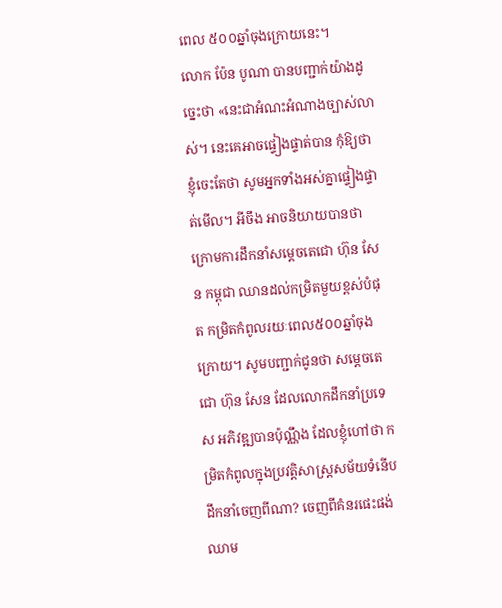ពេល ៥០០ឆ្នាំចុងក្រោយនេះ។
លោក ប៉ែន បូណា បានបញ្ជាក់យ៉ាងដូច្នេះថា «នេះជាអំណះអំណាងច្បាស់លាស់។ នេះគេអាចផ្ទៀងផ្ទាត់បាន កុំឱ្យថាខ្ញុំចេះតែថា សូមអ្នកទាំងអស់គ្នាផ្ទៀងផ្ទាត់មើល។ អីចឹង អាចនិយាយបានថា ក្រោមការដឹកនាំសម្តេចតេជោ ហ៊ុន សែន កម្ពុជា ឈានដល់កម្រិតមួយខ្ពស់បំផុត កម្រិតកំពូលរយៈពេល៥០០ឆ្នាំចុងក្រោយ។ សូមបញ្ជាក់ជូនថា សម្តេចតេជោ ហ៊ុន សែន ដែលលោកដឹកនាំប្រទេស អភិវឌ្ឍបានប៉ុណ្ណឹង ដែលខ្ញុំហៅថា កម្រិតកំពូលក្នុងប្រវត្តិសាស្ត្រសម័យទំនើប ដឹកនាំចេញពីណា? ចេញពីគំនរផេះផង់ ឈាម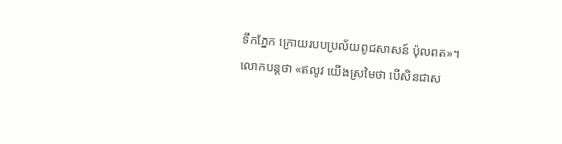ទឹកភ្នែក ក្រោយរបបប្រល័យពូជសាសន៍ ប៉ុលពត»។
លោកបន្តថា «ឥលូវ យើងស្រមៃថា បើសិនជាស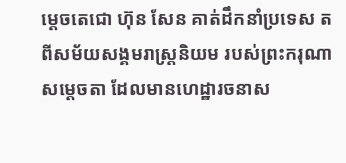ម្តេចតេជោ ហ៊ុន សែន គាត់ដឹកនាំប្រទេស តពីសម័យសង្គមរាស្ត្រនិយម របស់ព្រះករុណាសម្តេចតា ដែលមានហេដ្ឋារចនាស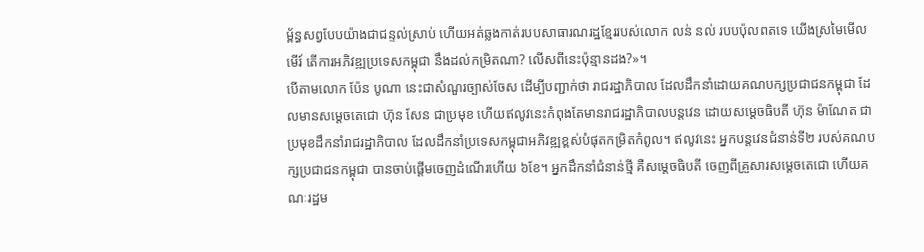ម្ព័ន្ធសព្វបែបយ៉ាងជាជន្ទល់ស្រាប់ ហើយអត់ឆ្លងកាត់របបសាធារណរដ្ឋខ្មែររបស់លោក លន់ នល់ របបប៉ុលពតទេ យើងស្រមៃមើលមើរ៍ តើការអភិវឌ្ឍប្រទេសកម្ពុជា នឹងដល់កម្រិតណា? លើសពីនេះប៉ុន្មានដង?»។
បើតាមលោក ប៉ែន បូណា នេះជាសំណួរច្បាស់ចែស ដើម្បីបញ្ជាក់ថា រាជរដ្ឋាភិបាល ដែលដឹកនាំដោយគណបក្សប្រជាជនកម្ពុជា ដែលមានសម្តេចតេជោ ហ៊ុន សែន ជាប្រមុខ ហើយឥលូវនេះកំពុងតែមានរាជរដ្ឋាភិបាលបន្តវេន ដោយសម្តេចធិបតី ហ៊ុន ម៉ាណែត ជាប្រមុខដឹកនាំរាជរដ្ឋាភិបាល ដែលដឹកនាំប្រទេសកម្ពុជាអភិវឌ្ឍខ្ពស់បំផុតកម្រិតកំពូល។ ឥលូវនេះ អ្នកបន្តវេនជំនាន់ទី២ របស់គណបក្សប្រជាជនកម្ពុជា បានចាប់ផ្តើមចេញដំណើរហើយ ៦ខែ។ អ្នកដឹកនាំជំនាន់ថ្មី គឺសម្តេចធិបតី ចេញពីគ្រួសារសម្តេចតេជោ ហើយគណៈរដ្ឋម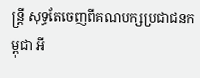ន្ត្រី សុទ្ធតែចេញពីគណបក្សប្រជាជនកម្ពុជា អី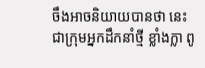ចឹងអាចនិយាយបានថា នេះជាក្រុមអ្នកដឹកនាំថ្មី ខ្លាំងក្លា ពូ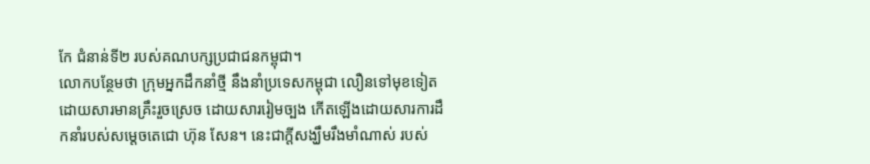កែ ជំនាន់ទី២ របស់គណបក្សប្រជាជនកម្ពុជា។
លោកបន្ថែមថា ក្រុមអ្នកដឹកនាំថ្មី នឹងនាំប្រទេសកម្ពុជា លឿនទៅមុខទៀត ដោយសារមានគ្រឹះរួចស្រេច ដោយសាររៀមច្បង កើតឡើងដោយសារការដឹកនាំរបស់សម្តេចតេជោ ហ៊ុន សែន។ នេះជាក្តីសង្ឃឹមរឹងមាំណាស់ របស់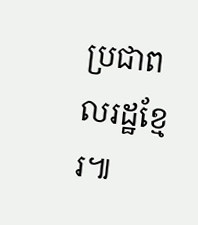ប្រជាពលរដ្ឋខ្មែរ៕